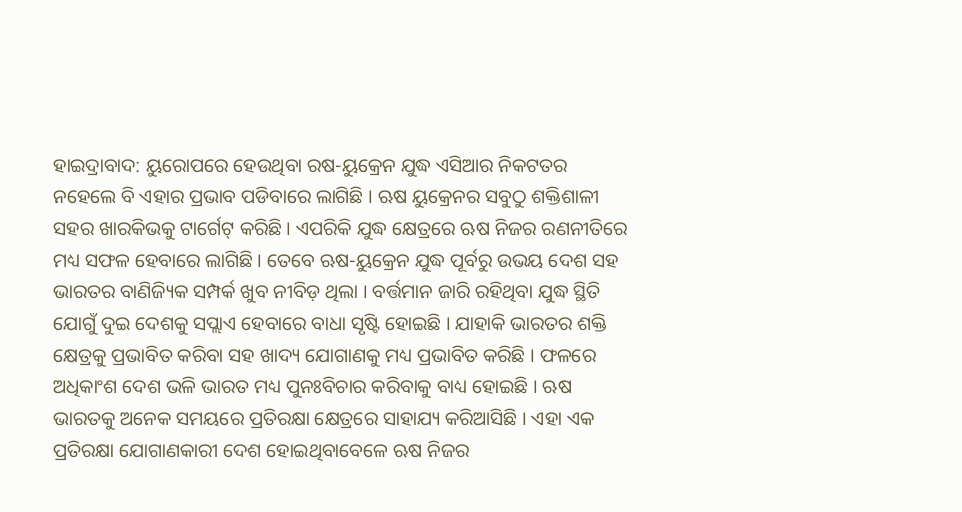ହାଇଦ୍ରାବାଦ: ୟୁରୋପରେ ହେଉଥିବା ରଷ-ୟୁକ୍ରେନ ଯୁଦ୍ଧ ଏସିଆର ନିକଟତର ନହେଲେ ବି ଏହାର ପ୍ରଭାବ ପଡିବାରେ ଲାଗିଛି । ଋଷ ୟୁକ୍ରେନର ସବୁଠୁ ଶକ୍ତିଶାଳୀ ସହର ଖାରକିଭକୁ ଟାର୍ଗେଟ୍ କରିଛି । ଏପରିକି ଯୁଦ୍ଧ କ୍ଷେତ୍ରରେ ଋଷ ନିଜର ରଣନୀତିରେ ମଧ୍ୟ ସଫଳ ହେବାରେ ଲାଗିଛି । ତେବେ ଋଷ-ୟୁକ୍ରେନ ଯୁଦ୍ଧ ପୂର୍ବରୁ ଉଭୟ ଦେଶ ସହ ଭାରତର ବାଣିଜ୍ୟିକ ସମ୍ପର୍କ ଖୁବ ନୀବିଡ଼ ଥିଲା । ବର୍ତ୍ତମାନ ଜାରି ରହିଥିବା ଯୁଦ୍ଧ ସ୍ଥିତି ଯୋଗୁଁ ଦୁଇ ଦେଶକୁ ସପ୍ଲାଏ ହେବାରେ ବାଧା ସୃଷ୍ଟି ହୋଇଛି । ଯାହାକି ଭାରତର ଶକ୍ତି କ୍ଷେତ୍ରକୁ ପ୍ରଭାବିତ କରିବା ସହ ଖାଦ୍ୟ ଯୋଗାଣକୁ ମଧ୍ୟ ପ୍ରଭାବିତ କରିଛି । ଫଳରେ ଅଧିକାଂଶ ଦେଶ ଭଳି ଭାରତ ମଧ୍ୟ ପୁନଃବିଚାର କରିବାକୁ ବାଧ୍ୟ ହୋଇଛି । ଋଷ ଭାରତକୁ ଅନେକ ସମୟରେ ପ୍ରତିରକ୍ଷା କ୍ଷେତ୍ରରେ ସାହାଯ୍ୟ କରିଆସିଛି । ଏହା ଏକ ପ୍ରତିରକ୍ଷା ଯୋଗାଣକାରୀ ଦେଶ ହୋଇଥିବାବେଳେ ଋଷ ନିଜର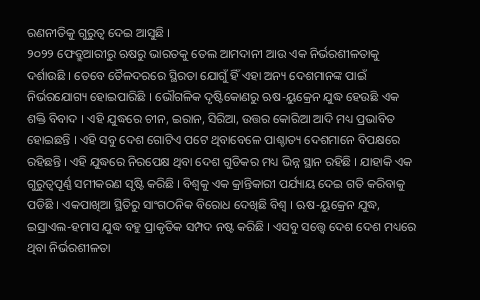ରଣନୀତିକୁ ଗୁରୁତ୍ବ ଦେଇ ଆସୁଛି ।
୨୦୨୨ ଫେବ୍ରୁଆରୀରୁ ଋଷରୁ ଭାରତକୁ ତେଲ ଆମଦାନୀ ଆଉ ଏକ ନିର୍ଭରଶୀଳତାକୁ ଦର୍ଶାଉଛି । ତେବେ ତୈଳଦରରେ ସ୍ଥିରତା ଯୋଗୁଁ ହିଁ ଏହା ଅନ୍ୟ ଦେଶମାନଙ୍କ ପାଇଁ ନିର୍ଭରଯୋଗ୍ୟ ହୋଇପାରିଛି । ଭୌଗଳିକ ଦୃଷ୍ଟିକୋଣରୁ ଋଷ-ୟୁକ୍ରେନ ଯୁଦ୍ଧ ହେଉଛି ଏକ ଶକ୍ତି ବିବାଦ । ଏହି ଯୁଦ୍ଧରେ ଚୀନ, ଇରାନ, ସିରିଆ, ଉତ୍ତର କୋରିଆ ଆଦି ମଧ୍ୟ ପ୍ରଭାବିତ ହୋଇଛନ୍ତି । ଏହି ସବୁ ଦେଶ ଗୋଟିଏ ପଟେ ଥିବାବେଳେ ପାଶ୍ଚାତ୍ୟ ଦେଶମାନେ ବିପକ୍ଷରେ ରହିଛନ୍ତି । ଏହି ଯୁଦ୍ଧରେ ନିରପେକ୍ଷ ଥିବା ଦେଶ ଗୁଡିକର ମଧ୍ୟ ଭିନ୍ନ ସ୍ଥାନ ରହିଛି । ଯାହାକି ଏକ ଗୁରୁତ୍ବପୂର୍ଣ୍ଣ ସମୀକରଣ ସୃଷ୍ଟି କରିଛି । ବିଶ୍ବକୁ ଏକ କ୍ରାନ୍ତିକାରୀ ପର୍ଯ୍ୟାୟ ଦେଇ ଗତି କରିବାକୁ ପଡିଛି । ଏକପାଖିଆ ସ୍ଥିତିରୁ ସାଂଗଠନିକ ବିରୋଧ ଦେଖିଛି ବିଶ୍ବ । ଋଷ-ୟୁକ୍ରେନ ଯୁଦ୍ଧ, ଇସ୍ରାଏଲ-ହମାସ ଯୁଦ୍ଧ ବହୁ ପ୍ରାକୃତିକ ସମ୍ପଦ ନଷ୍ଟ କରିଛି । ଏସବୁ ସତ୍ତ୍ବେ ଦେଶ ଦେଶ ମଧ୍ୟରେ ଥିବା ନିର୍ଭରଶୀଳତା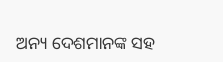ଅନ୍ୟ ଦେଶମାନଙ୍କ ସହ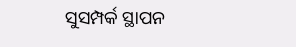ସୁସମ୍ପର୍କ ସ୍ଥାପନ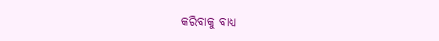କରିବାକୁ ବାଧ୍ୟ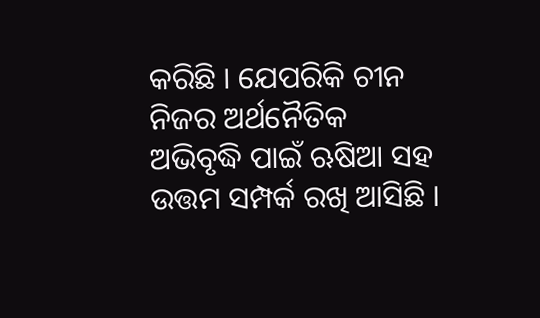କରିଛି । ଯେପରିକି ଚୀନ ନିଜର ଅର୍ଥନୈତିକ ଅଭିବୃଦ୍ଧି ପାଇଁ ଋଷିଆ ସହ ଉତ୍ତମ ସମ୍ପର୍କ ରଖି ଆସିଛି ।